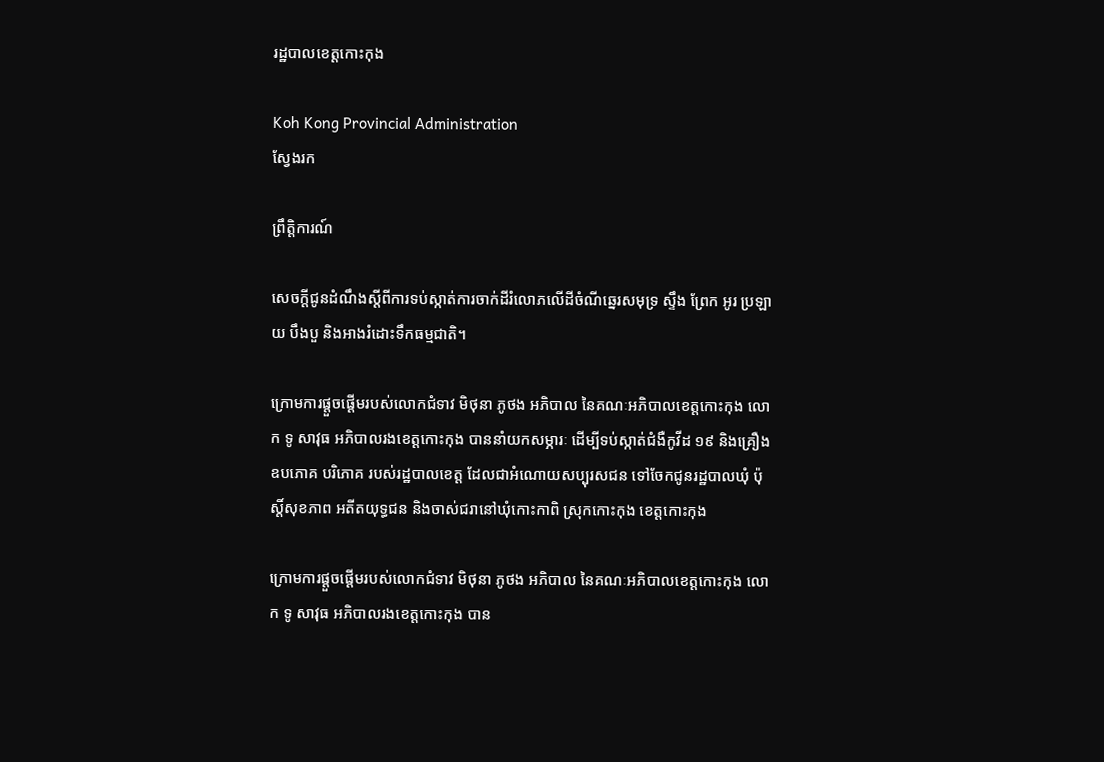រដ្ឋបាលខេត្តកោះកុង

Koh Kong Provincial Administration
ស្វែងរក

ព្រឹត្តិការណ៍

សេចក្តីជូនដំណឹងស្តីពីការទប់ស្កាត់ការចាក់ដីរំលោភលេីដីចំណីឆ្នេរសមុទ្រ ស្ទឹង ព្រែក អូរ ប្រឡាយ បឹងបួ និងអាងរំដោះទឹកធម្មជាតិ។

ក្រោមការផ្ដួចផ្ដើមរបស់លោកជំទាវ មិថុនា ភូថង អភិបាល នៃគណៈអភិបាលខេត្តកោះកុង លោក ទូ សាវុធ អភិបាលរងខេត្តកោះកុង បាននាំយកសម្ភារៈ ដើម្បីទប់ស្កាត់ជំងឺកូវីដ ១៩ និងគ្រឿងឧបភោគ បរិភោគ របស់រដ្ឋបាលខេត្ត ដែលជាអំណោយសប្បុរសជន ទៅចែកជូនរដ្ឋបាលឃុំ ប៉ុស្តិ៍សុខភាព អតីតយុទ្ធជន និងចាស់ជរានៅឃុំកោះកាពិ ស្រុកកោះកុង ខេត្តកោះកុង

ក្រោមការផ្ដួចផ្ដើមរបស់លោកជំទាវ មិថុនា ភូថង អភិបាល នៃគណៈអភិបាលខេត្តកោះកុង លោក ទូ សាវុធ អភិបាលរងខេត្តកោះកុង បាន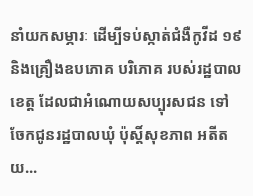នាំយកសម្ភារៈ ដើម្បីទប់ស្កាត់ជំងឺកូវីដ ១៩ និងគ្រឿងឧបភោគ បរិភោគ របស់រដ្ឋបាលខេត្ត ដែលជាអំណោយសប្បុរសជន ទៅចែកជូនរដ្ឋបាលឃុំ ប៉ុស្តិ៍សុខភាព អតីតយ...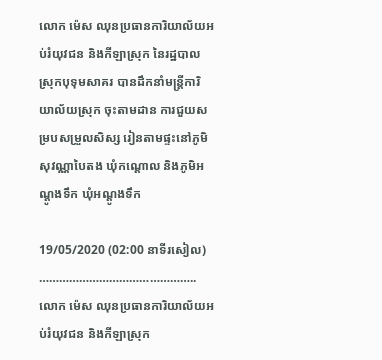លោក ម៉េស ឈុនប្រធានការិយាល័យអប់រំយុវជន និងកីឡាស្រុក នៃរដ្ឋបាលស្រុកបុទុមសាគរ បានដឹកនាំមន្ត្រីការិយាល័យស្រុក ចុះតាមដាន ការជួយសម្របសម្រួលសិស្ស រៀនតាមផ្ទះនៅភូមិសុវណ្ណាបៃតង ឃុំកណ្ដោល និងភូមិអណ្ដូងទឹក ឃុំអណ្ដូងទឹក

19/05/2020 (02:00 នាទីរសៀល) ……………………………………….. លោក ម៉េស ឈុនប្រធានការិយាល័យអប់រំយុវជន និងកីឡាស្រុក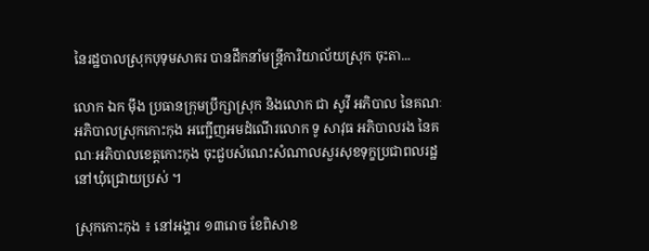នៃរដ្ឋបាលស្រុកបុទុមសាគរ បានដឹកនាំមន្ត្រីការិយាល័យស្រុក ចុះតា...

លោក ឯក ម៉ឹង ប្រធានក្រុមប្រឹក្សាស្រុក និងលោក ជា សូវី អភិបាល នៃគណៈអភិបាលស្រុកកោះកុង អញ្ជើញអមដំណើរលោក ទូ សាវុធ អភិបាលរង នៃគណៈអភិបាលខេត្តកោះកុង ចុះជួបសំណេះសំណាលសួរសុខទុក្ខប្រជាពលរដ្ឋនៅឃុំជ្រោយប្រស់ ។

ស្រុកកោះកុង ៖ នៅអង្គារ ១៣រោច ខែពិសាខ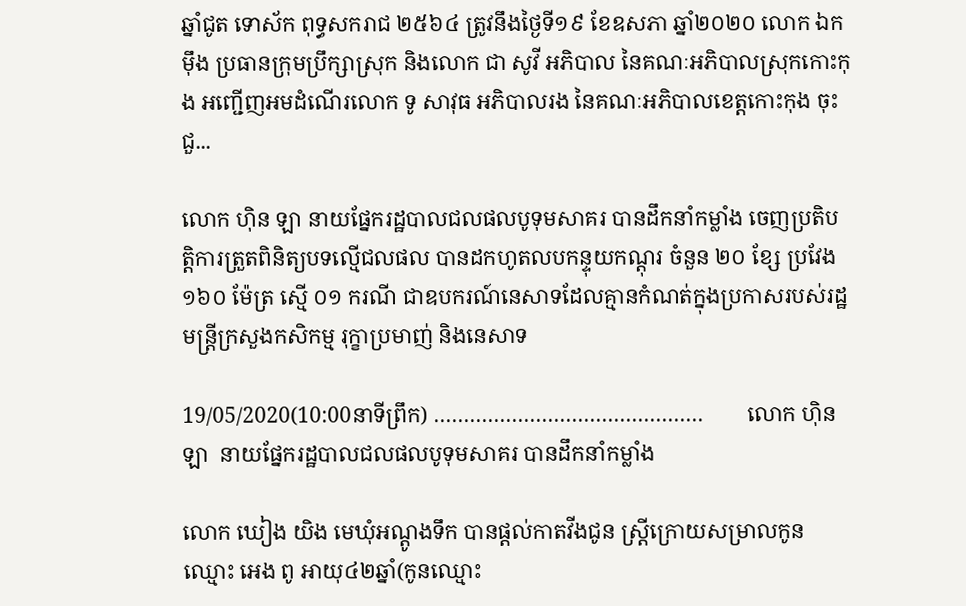ឆ្នាំជូត ទោស័ក ពុទ្ធសករាជ ២៥៦៤ ត្រូវនឹងថ្ងៃទី១៩ ខែឧសភា ឆ្នាំ២០២០ លោក ឯក ម៉ឹង ប្រធានក្រុមប្រឹក្សាស្រុក និងលោក ជា សូវី អភិបាល នៃគណៈអភិបាលស្រុកកោះកុង អញ្ជើញអមដំណើរលោក ទូ សាវុធ អភិបាលរង នៃគណៈអភិបាលខេត្តកោះកុង ចុះជួ...

លោក ហ៊ិន ឡា នាយផ្នែករដ្ឋបាលជលផលបូទុមសាគរ បានដឹកនាំកម្លាំង ចេញប្រតិបត្តិការត្រួតពិនិត្យបទល្មើជលផល បានដកហូតលបកន្ទុយកណ្តុរ ចំនួន ២០ ខ្សែ ប្រវែង ១៦០ ម៉ែត្រ ស្មើ ០១ ករណី ជាឧបករណ៍នេសាទដែលគ្មានកំណត់ក្នុងប្រកាសរបស់រដ្ឋមន្ត្រីក្រសួងកសិកម្ម រុក្ខាប្រមាញ់ និងនេសាទ

19/05/2020(10:00នាទីព្រឹក) ………………………………………        លោក ហ៊ិន ឡា  នាយផ្នែករដ្ឋបាលជលផលបូទុមសាគរ បានដឹកនាំកម្លាំង

លោក ឃៀង យិង មេឃុំអណ្តូងទឹក បានផ្តល់កាតវីងជូន ស្រ្តីក្រោយសម្រាលកូនឈ្មោះ អេង ពូ អាយុ៤២ឆ្នាំ(កូនឈ្មោះ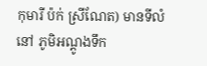កុមារី ប៉ក់ ស្រីណែត) មានទីលំនៅ ភូមិអណ្តូងទឹក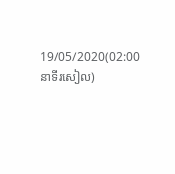19/05/2020(02:00 នាទីរសៀល)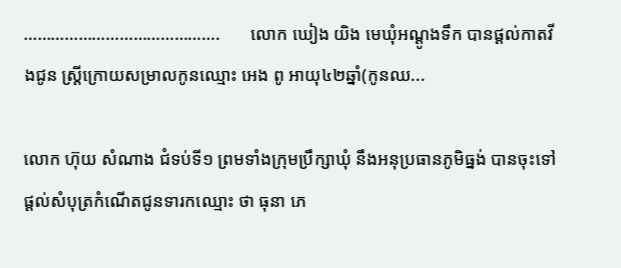…………………………………….       លោក ឃៀង យិង មេឃុំអណ្តូងទឹក បានផ្តល់កាតវីងជូន ស្រ្តីក្រោយសម្រាលកូនឈ្មោះ អេង ពូ អាយុ៤២ឆ្នាំ(កូនឈ...

លោក ហ៊ុយ សំណាង ជំទប់ទី១ ព្រមទាំងក្រុមប្រឹក្សាឃុំ នឹងអនុប្រធានភូមិធ្នង់ បានចុះទៅផ្ដល់សំបុត្រកំណើតជូនទារកឈ្មោះ ថា ធុនា ភេ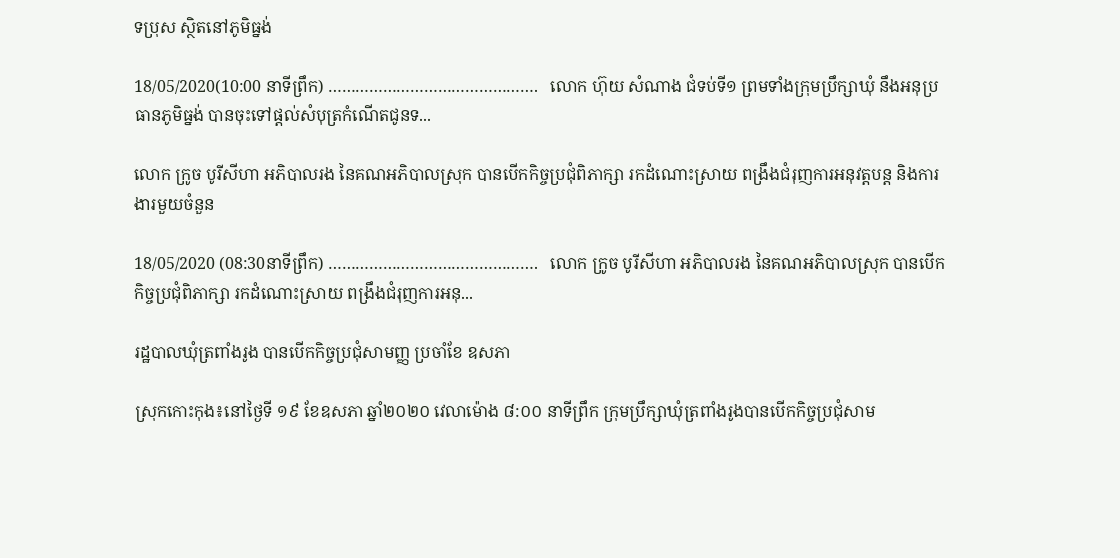ទប្រុស ស្ថិតនៅភូមិធ្នង់

18/05/2020(10:00 នាទីព្រឹក) ……………………………………….   លោក ហ៊ុយ សំណាង ជំទប់ទី១ ព្រមទាំងក្រុមប្រឹក្សាឃុំ នឹងអនុប្រធានភូមិធ្នង់ បានចុះទៅផ្ដល់សំបុត្រកំណើតជូនទ...

លោក ក្រូច បូរីសីហា អភិបាលរង នៃគណអភិបាលស្រុក បានបើកកិច្ចប្រជុំពិភាក្សា រកដំណោះស្រាយ ពង្រឹងជំរុញការអនុវត្តបន្ត និងការងារមួយចំនួន

18/05/2020 (08:30នាទីព្រឹក) ……………………………………….   លោក ក្រូច បូរីសីហា អភិបាលរង នៃគណអភិបាលស្រុក បានបើកកិច្ចប្រជុំពិភាក្សា រកដំណោះស្រាយ ពង្រឹងជំរុញការអនុ...

រដ្ឋបាលឃុំត្រពាំងរូង បានបើកកិច្ចប្រជុំសាមញ្ញ ប្រចាំខែ ឧសភា

ស្រុកកោះកុង៖នៅថ្ងៃទី ១៩ ខែឧសភា ឆ្នាំ២០២០ វេលាម៉ោង ៨:០០ នាទីព្រឹក ក្រុមប្រឹក្សាឃុំត្រពាំងរូងបានបើកកិច្ចប្រជុំសាម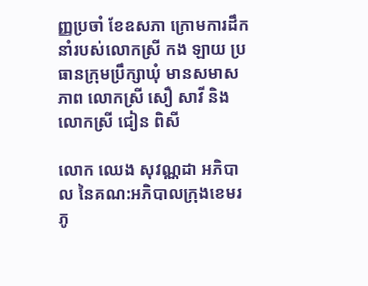ញ្ញប្រចាំ ខែឧសភា ក្រោមការដឹកនាំរបស់លោកស្រី កង ឡាយ ប្រធានក្រុមប្រឹក្សាឃុំ មានសមាសភាព លោកស្រី សឿ សាវី និងលោកស្រី ជៀន ពិសី

លោក ឈេង សុវណ្ណដា អភិបាល នៃគណ:អភិបាលក្រុងខេមរភូ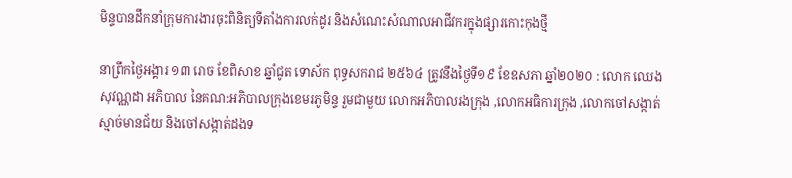មិន្ទបានដឹកនាំក្រុមការងារចុះពិនិត្យទីតាំងការលក់ដូរ និងសំណេះសំណាលអាជីវករក្នុងផ្សារកោះកុងថ្មី

នាព្រឹកថ្ងៃអង្គារ ១៣ រោច ខែពិសាខ ឆ្នាំជូត ទោស័ក ពុទ្ធសករាជ ២៥៦៤ ត្រូវនឹងថ្ងៃទី១៩ ខែឧសភា ឆ្នាំ២០២០ : លោក ឈេង សុវណ្ណដា អភិបាល នៃគណ:អភិបាលក្រុងខេមរភូមិន្ទ រួមជាមួយ លោកអភិបាលរងក្រុង ,លោកអធិការក្រុង ,លោកចៅសង្កាត់ស្មាច់មានជ័យ និងចៅសង្កាត់ដងទ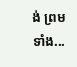ង់ ព្រមទាំង...